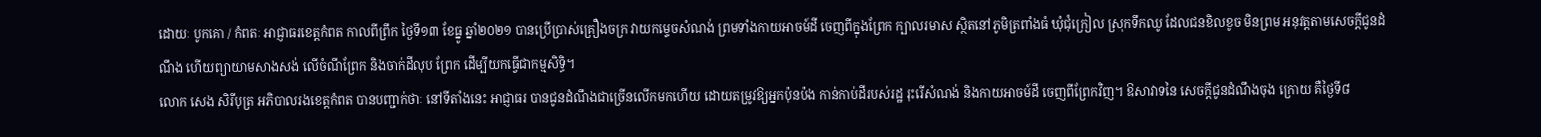ដោយៈ បូកគោ / កំពតៈ អាជ្ញាធរខេត្តកំពត កាលពីព្រឹក ថ្ងៃទី១៣ ខែធ្នូ ឆ្នាំ២០២១ បានប្រើប្រាស់គ្រឿងចក្រ វាយកម្ទេចសំណង់ ព្រមទាំងកាយអាចម៍ដី ចេញពីក្នុងព្រែក ក្បាលរមាស ស្ថិតនៅភូមិត្រពាំងធំ ឃុំជុំក្រៀល ស្រុកទឹកឈូ ដែលជនខិលខូច មិនព្រម អនុវត្តតាមសេចក្តីជូនដំណឹង ហើយព្យាយាមសាងសង់ លើចំណីព្រែក និងចាក់ដីលុប ព្រែក ដើម្បីយកធ្វើជាកម្មសិទ្ធិ។
លោក សេង សិរីបុត្រ អភិបាលរងខេត្តកំពត បានបញ្ជាក់ថាៈ នៅទីតាំងនេះ អាជ្ញាធរ បានជូនដំណឹងជាច្រើនលើកមកហើយ ដោយតម្រូវឱ្យអ្នកប៉ុនប៉ង កាន់កាប់ដីរបស់រដ្ឋ រុះរើសំណង់ និងកាយអាចម៍ដី ចេញពីព្រែកវិញ។ ឱសាវាទនៃ សេចក្តីជូនដំណឹងចុង ក្រោយ គឺថ្ងៃទី៨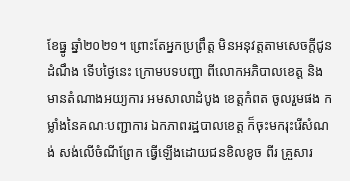ខែធ្នូ ឆ្នាំ២០២១។ ព្រោះតែអ្នកប្រព្រឹត្ត មិនអនុវត្តតាមសេចក្តីជូនដំណឹង ទើបថ្ងៃនេះ ក្រោមបទបញ្ជា ពីលោកអភិបាលខេត្ត និងមានតំណាងអយ្យការ អមសាលាដំបូង ខេត្តកំពត ចូលរួមផង កម្លាំងនៃគណៈបញ្ជាការ ឯកភាពរដ្ឋបាលខេត្ត ក៏ចុះមករុះរើសំណង់ សង់លើចំណីព្រែក ធ្វើឡើងដោយជនខិលខូច ពីរ គ្រួសារ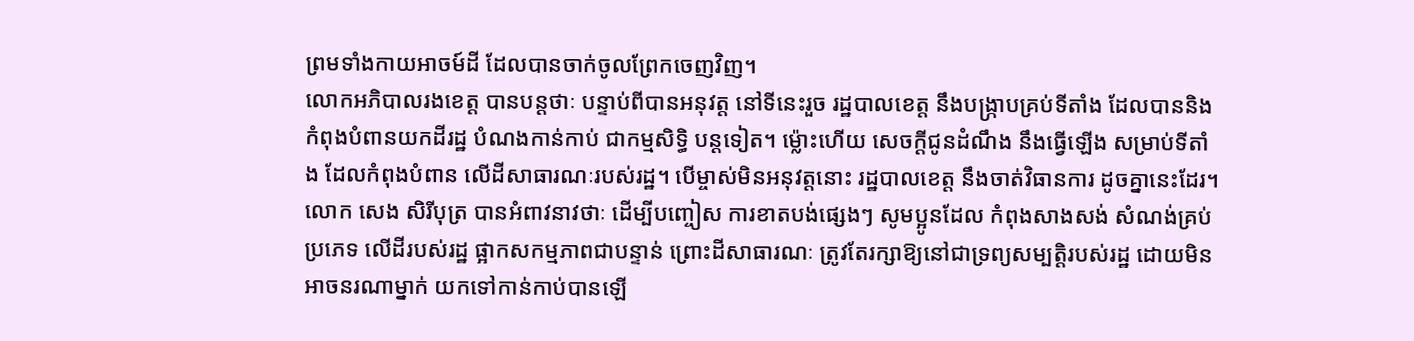ព្រមទាំងកាយអាចម៍ដី ដែលបានចាក់ចូលព្រែកចេញវិញ។
លោកអភិបាលរងខេត្ត បានបន្តថាៈ បន្ទាប់ពីបានអនុវត្ត នៅទីនេះរួច រដ្ឋបាលខេត្ត នឹងបង្ក្រាបគ្រប់ទីតាំង ដែលបាននិងកំពុងបំពានយកដីរដ្ឋ បំណងកាន់កាប់ ជាកម្មសិទ្ធិ បន្តទៀត។ ម្ល៉ោះហើយ សេចក្តីជូនដំណឹង នឹងធ្វើឡើង សម្រាប់ទីតាំង ដែលកំពុងបំពាន លើដីសាធារណៈរបស់រដ្ឋ។ បើម្ចាស់មិនអនុវត្តនោះ រដ្ឋបាលខេត្ត នឹងចាត់វិធានការ ដូចគ្នានេះដែរ។
លោក សេង សិរីបុត្រ បានអំពាវនាវថាៈ ដើម្បីបញ្ចៀស ការខាតបង់ផ្សេងៗ សូមប្អូនដែល កំពុងសាងសង់ សំណង់គ្រប់ប្រភេទ លើដីរបស់រដ្ឋ ផ្អាកសកម្មភាពជាបន្ទាន់ ព្រោះដីសាធារណៈ ត្រូវតែរក្សាឱ្យនៅជាទ្រព្យសម្បត្តិរបស់រដ្ឋ ដោយមិនអាចនរណាម្នាក់ យកទៅកាន់កាប់បានឡើ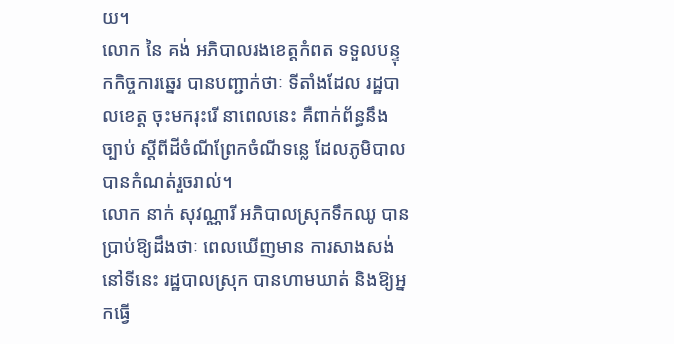យ។
លោក នៃ គង់ អភិបាលរងខេត្តកំពត ទទួលបន្ទុកកិច្ចការឆ្នេរ បានបញ្ជាក់ថាៈ ទីតាំងដែល រដ្ឋបាលខេត្ត ចុះមករុះរើ នាពេលនេះ គឺពាក់ព័ន្ធនឹងច្បាប់ ស្តីពីដីចំណីព្រែកចំណីទន្លេ ដែលភូមិបាលបានកំណត់រួចរាល់។
លោក នាក់ សុវណ្ណារី អភិបាលស្រុកទឹកឈូ បានប្រាប់ឱ្យដឹងថាៈ ពេលឃើញមាន ការសាងសង់ នៅទីនេះ រដ្ឋបាលស្រុក បានហាមឃាត់ និងឱ្យអ្នកធ្វើ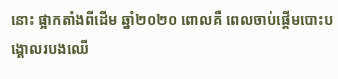នោះ ផ្អាកតាំងពីដើម ឆ្នាំ២០២០ ពោលគឺ ពេលចាប់ផ្តើមបោះបង្គោលរបងឈើ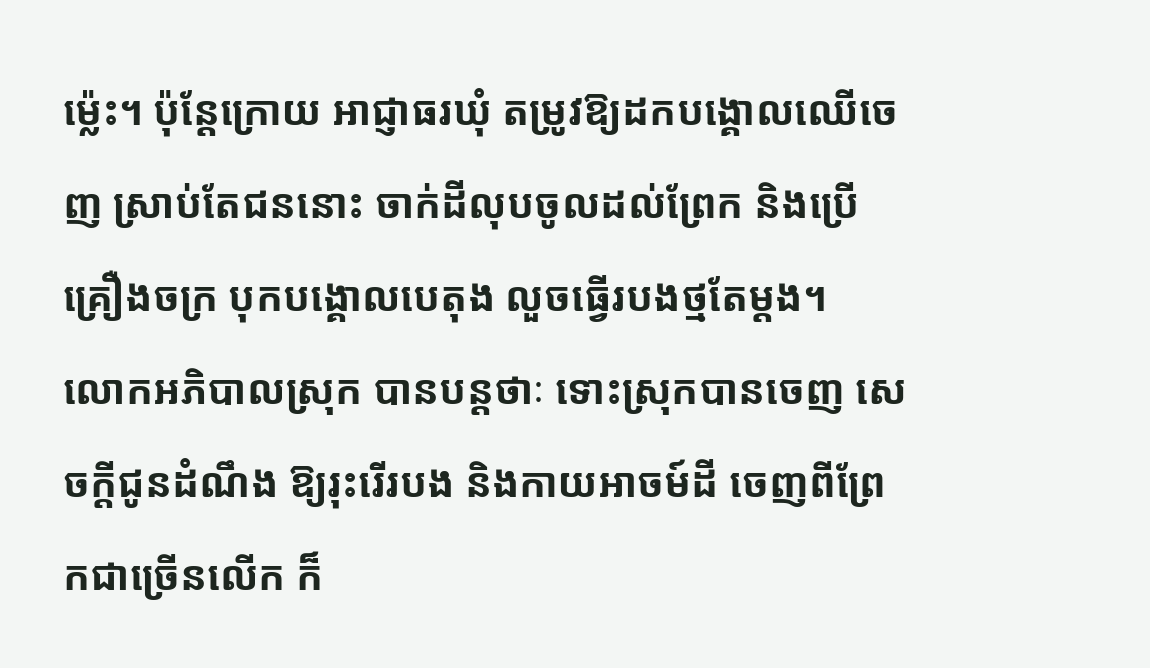ម្ល៉េះ។ ប៉ុន្តែក្រោយ អាជ្ញាធរឃុំ តម្រូវឱ្យដកបង្គោលឈើចេញ ស្រាប់តែជននោះ ចាក់ដីលុបចូលដល់ព្រែក និងប្រើ គ្រឿងចក្រ បុកបង្គោលបេតុង លួចធ្វើរបងថ្មតែម្តង។
លោកអភិបាលស្រុក បានបន្តថាៈ ទោះស្រុកបានចេញ សេចក្តីជូនដំណឹង ឱ្យរុះរើរបង និងកាយអាចម៍ដី ចេញពីព្រែកជាច្រើនលើក ក៏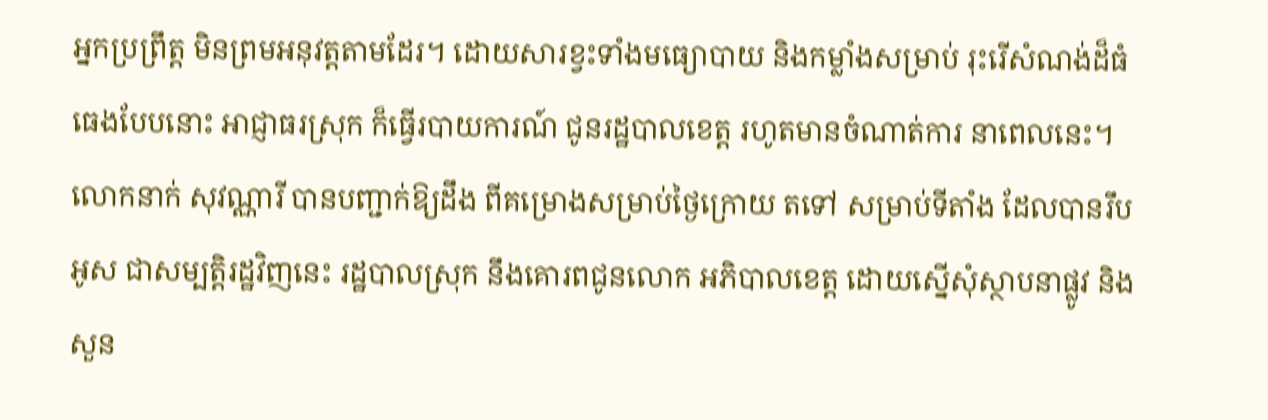អ្នកប្រព្រឹត្ត មិនព្រមអនុវត្តតាមដែរ។ ដោយសារខ្វះទាំងមធ្យោបាយ និងកម្លាំងសម្រាប់ រុះរើសំណង់ដ៏ធំធេងបែបនោះ អាជ្ញាធរស្រុក ក៏ធ្វើរបាយការណ៍ ជូនរដ្ឋបាលខេត្ត រហូតមានចំណាត់ការ នាពេលនេះ។
លោកនាក់ សុវណ្ណារី បានបញ្ជាក់ឱ្យដឹង ពីគម្រោងសម្រាប់ថ្ងៃក្រោយ តទៅ សម្រាប់ទីតាំង ដែលបានរឹបអូស ជាសម្បត្តិរដ្ឋវិញនេះ រដ្ឋបាលស្រុក នឹងគោរពជូនលោក អភិបាលខេត្ត ដោយស្នើសុំស្ថាបនាផ្លូវ និងសួន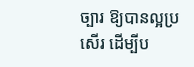ច្បារ ឱ្យបានល្អប្រសើរ ដើម្បីប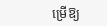ម្រើឱ្យ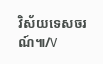វិស័យទេសចរណ៍៕/V